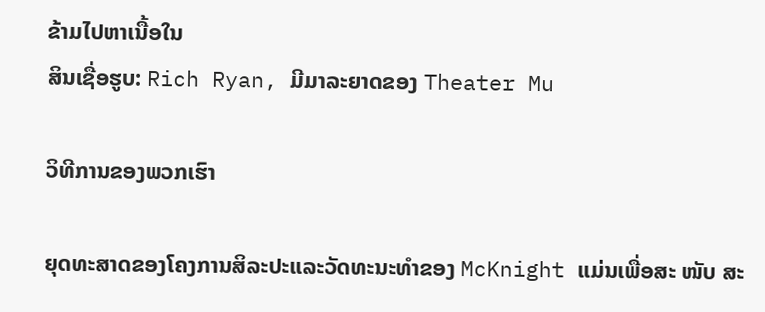ຂ້າມໄປຫາເນື້ອໃນ
ສິນເຊື່ອຮູບ: Rich Ryan, ມີມາລະຍາດຂອງ Theater Mu

ວິທີການຂອງພວກເຮົາ

ຍຸດທະສາດຂອງໂຄງການສິລະປະແລະວັດທະນະທໍາຂອງ McKnight ແມ່ນເພື່ອສະ ໜັບ ສະ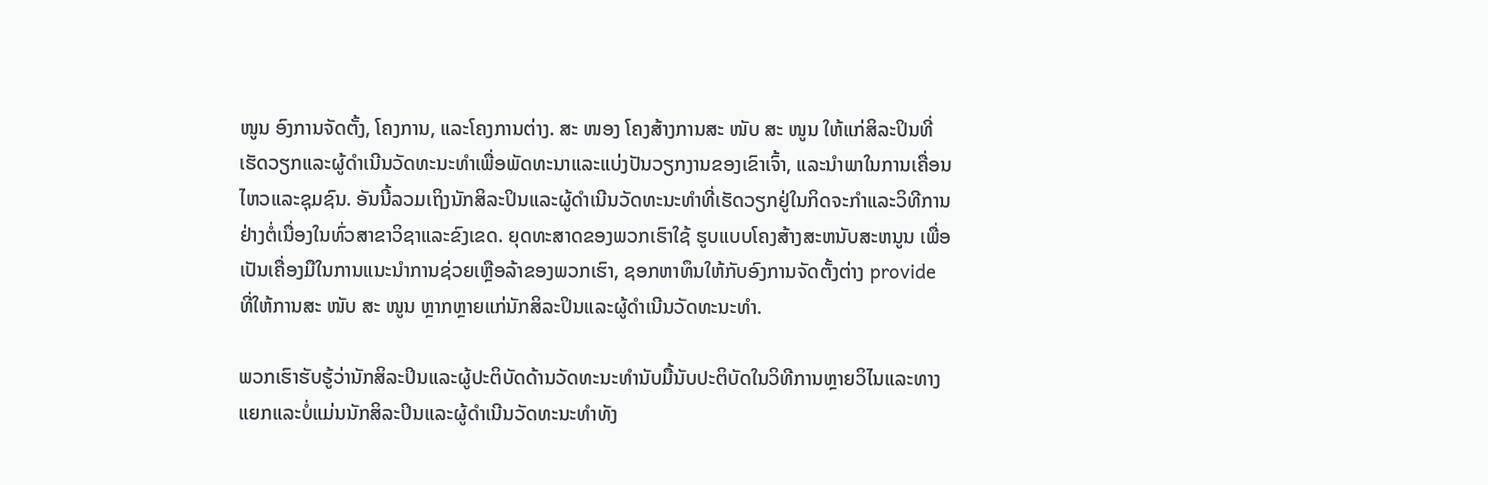ໜູນ ອົງການຈັດຕັ້ງ, ໂຄງການ, ແລະໂຄງການຕ່າງ. ສະ ໜອງ ໂຄງສ້າງການສະ ໜັບ ສະ ໜູນ ໃຫ້ແກ່ສິລະປິນທີ່ເຮັດວຽກແລະຜູ້ດໍາເນີນວັດທະນະທໍາເພື່ອພັດທະນາແລະແບ່ງປັນວຽກງານຂອງເຂົາເຈົ້າ, ແລະນໍາພາໃນການເຄື່ອນໄຫວແລະຊຸມຊົນ. ອັນນີ້ລວມເຖິງນັກສິລະປິນແລະຜູ້ດໍາເນີນວັດທະນະທໍາທີ່ເຮັດວຽກຢູ່ໃນກິດຈະກໍາແລະວິທີການຢ່າງຕໍ່ເນື່ອງໃນທົ່ວສາຂາວິຊາແລະຂົງເຂດ. ຍຸດທະສາດຂອງພວກເຮົາໃຊ້ ຮູບແບບໂຄງສ້າງສະຫນັບສະຫນູນ ເພື່ອເປັນເຄື່ອງມືໃນການແນະນໍາການຊ່ວຍເຫຼືອລ້າຂອງພວກເຮົາ, ຊອກຫາທຶນໃຫ້ກັບອົງການຈັດຕັ້ງຕ່າງ provide ທີ່ໃຫ້ການສະ ໜັບ ສະ ໜູນ ຫຼາກຫຼາຍແກ່ນັກສິລະປິນແລະຜູ້ດໍາເນີນວັດທະນະທໍາ.

ພວກເຮົາຮັບຮູ້ວ່ານັກສິລະປິນແລະຜູ້ປະຕິບັດດ້ານວັດທະນະທໍານັບມື້ນັບປະຕິບັດໃນວິທີການຫຼາຍວິໄນແລະທາງແຍກແລະບໍ່ແມ່ນນັກສິລະປິນແລະຜູ້ດໍາເນີນວັດທະນະທໍາທັງ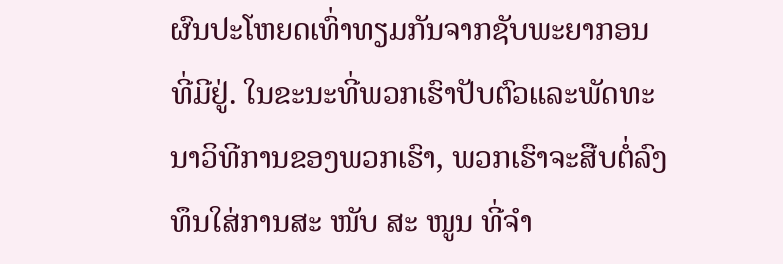ຜົນປະໂຫຍດເທົ່າທຽມກັນຈາກຊັບພະຍາກອນທີ່ມີຢູ່. ໃນຂະນະທີ່ພວກເຮົາປັບຕົວແລະພັດທະນາວິທີການຂອງພວກເຮົາ, ພວກເຮົາຈະສືບຕໍ່ລົງທຶນໃສ່ການສະ ໜັບ ສະ ໜູນ ທີ່ຈໍາ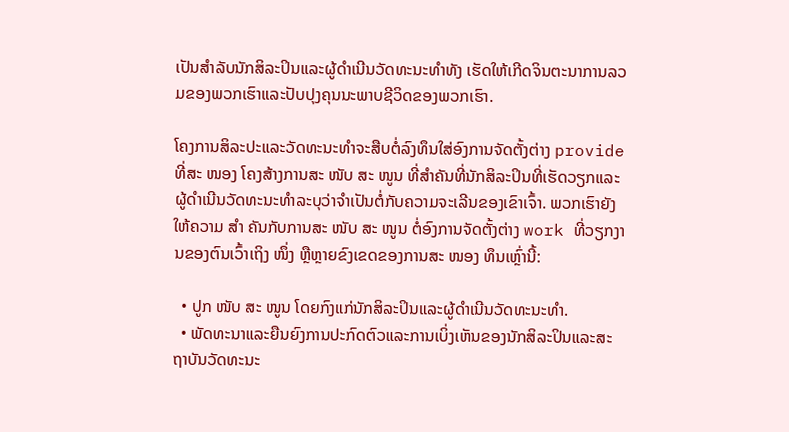ເປັນສໍາລັບນັກສິລະປິນແລະຜູ້ດໍາເນີນວັດທະນະທໍາທັງ ເຮັດໃຫ້ເກີດຈິນຕະນາການລວມຂອງພວກເຮົາແລະປັບປຸງຄຸນນະພາບຊີວິດຂອງພວກເຮົາ.

ໂຄງການສິລະປະແລະວັດທະນະທໍາຈະສືບຕໍ່ລົງທຶນໃສ່ອົງການຈັດຕັ້ງຕ່າງ provide ທີ່ສະ ໜອງ ໂຄງສ້າງການສະ ໜັບ ສະ ໜູນ ທີ່ສໍາຄັນທີ່ນັກສິລະປິນທີ່ເຮັດວຽກແລະຜູ້ດໍາເນີນວັດທະນະທໍາລະບຸວ່າຈໍາເປັນຕໍ່ກັບຄວາມຈະເລີນຂອງເຂົາເຈົ້າ. ພວກເຮົາຍັງໃຫ້ຄວາມ ສຳ ຄັນກັບການສະ ໜັບ ສະ ໜູນ ຕໍ່ອົງການຈັດຕັ້ງຕ່າງ work ທີ່ວຽກງານຂອງຕົນເວົ້າເຖິງ ໜຶ່ງ ຫຼືຫຼາຍຂົງເຂດຂອງການສະ ໜອງ ທຶນເຫຼົ່ານີ້:

  • ປູກ ໜັບ ສະ ໜູນ ໂດຍກົງແກ່ນັກສິລະປິນແລະຜູ້ດໍາເນີນວັດທະນະທໍາ.
  • ພັດທະນາແລະຍືນຍົງການປະກົດຕົວແລະການເບິ່ງເຫັນຂອງນັກສິລະປິນແລະສະຖາບັນວັດທະນະ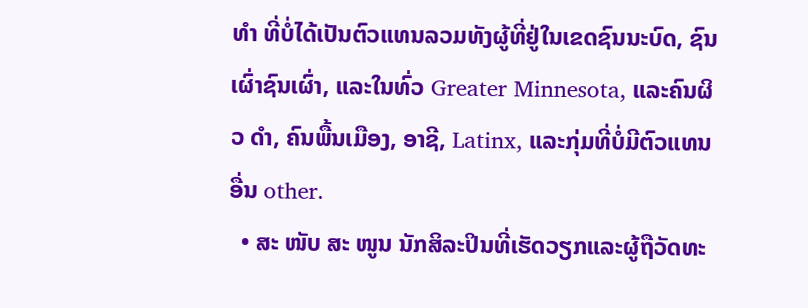ທຳ ທີ່ບໍ່ໄດ້ເປັນຕົວແທນລວມທັງຜູ້ທີ່ຢູ່ໃນເຂດຊົນນະບົດ, ຊົນເຜົ່າຊົນເຜົ່າ, ແລະໃນທົ່ວ Greater Minnesota, ແລະຄົນຜິວ ດຳ, ຄົນພື້ນເມືອງ, ອາຊີ, Latinx, ແລະກຸ່ມທີ່ບໍ່ມີຕົວແທນອື່ນ other.
  • ສະ ໜັບ ສະ ໜູນ ນັກສິລະປິນທີ່ເຮັດວຽກແລະຜູ້ຖືວັດທະ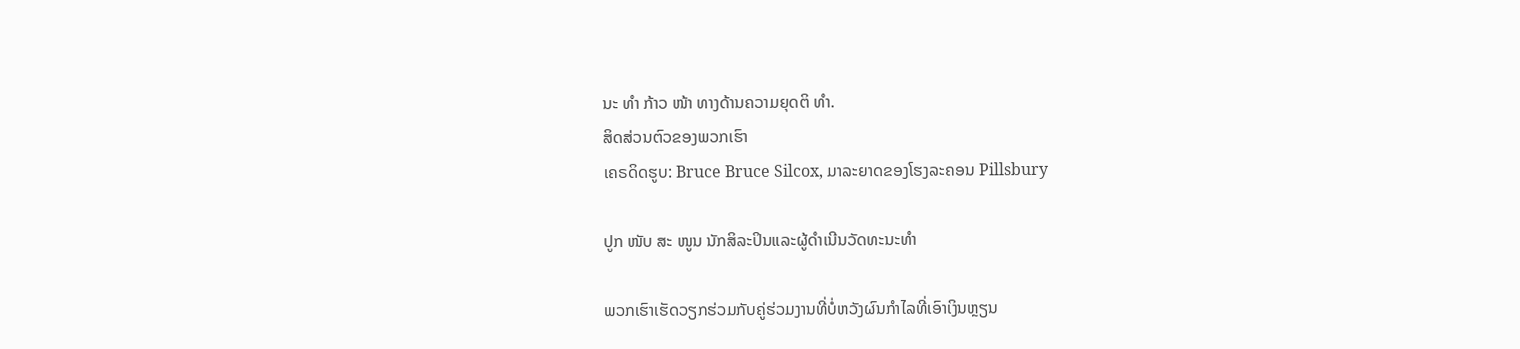ນະ ທຳ ກ້າວ ໜ້າ ທາງດ້ານຄວາມຍຸດຕິ ທຳ.
ສິດສ່ວນຕົວຂອງພວກເຮົາ
ເຄຣດິດຮູບ: Bruce Bruce Silcox, ມາລະຍາດຂອງໂຮງລະຄອນ Pillsbury

ປູກ ໜັບ ສະ ໜູນ ນັກສິລະປິນແລະຜູ້ດໍາເນີນວັດທະນະທໍາ

ພວກເຮົາເຮັດວຽກຮ່ວມກັບຄູ່ຮ່ວມງານທີ່ບໍ່ຫວັງຜົນກໍາໄລທີ່ເອົາເງິນຫຼຽນ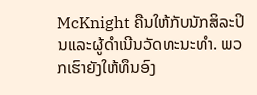McKnight ຄືນໃຫ້ກັບນັກສິລະປິນແລະຜູ້ດໍາເນີນວັດທະນະທໍາ. ພວກເຮົາຍັງໃຫ້ທຶນອົງ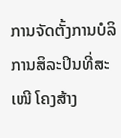ການຈັດຕັ້ງການບໍລິການສິລະປິນທີ່ສະ ເໜີ ໂຄງສ້າງ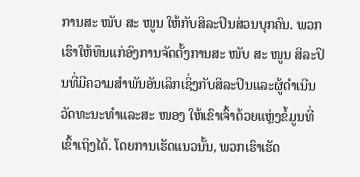ການສະ ໜັບ ສະ ໜູນ ໃຫ້ກັບສິລະປິນສ່ວນບຸກຄົນ. ພວກເຮົາໃຫ້ທຶນແກ່ອົງການຈັດຕັ້ງການສະ ໜັບ ສະ ໜູນ ສິລະປິນທີ່ມີຄວາມສໍາພັນອັນເລິກເຊິ່ງກັບສິລະປິນແລະຜູ້ດໍາເນີນວັດທະນະທໍາແລະສະ ໜອງ ໃຫ້ເຂົາເຈົ້າດ້ວຍແຫຼ່ງຂໍ້ມູນທີ່ເຂົ້າເຖິງໄດ້. ໂດຍການເຮັດແນວນັ້ນ, ພວກເຮົາເຮັດ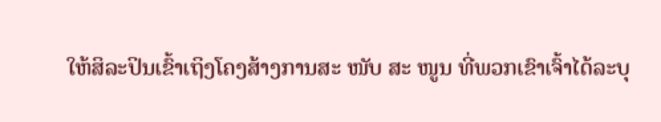ໃຫ້ສິລະປິນເຂົ້າເຖິງໂຄງສ້າງການສະ ໜັບ ສະ ໜູນ ທີ່ພວກເຂົາເຈົ້າໄດ້ລະບຸ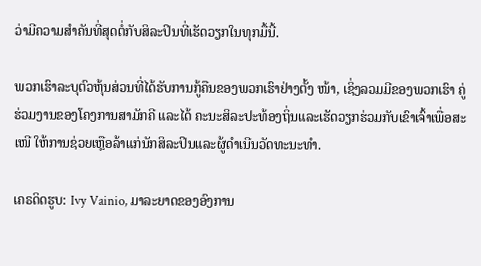ວ່າມີຄວາມສໍາຄັນທີ່ສຸດຕໍ່ກັບສິລະປິນທີ່ເຮັດວຽກໃນທຸກມື້ນີ້.

ພວກເຮົາລະບຸຕົວຫຸ້ນສ່ວນທີ່ໄດ້ຮັບການກູ້ຄືນຂອງພວກເຮົາຢ່າງຕັ້ງ ໜ້າ, ເຊິ່ງລວມມີຂອງພວກເຮົາ ຄູ່ຮ່ວມງານຂອງໂຄງການສາມັກຄີ ແລະໄດ້ ຄະນະສິລະປະທ້ອງຖິ່ນແລະເຮັດວຽກຮ່ວມກັບເຂົາເຈົ້າເພື່ອສະ ເໜີ ໃຫ້ການຊ່ວຍເຫຼືອລ້າແກ່ນັກສິລະປິນແລະຜູ້ດໍາເນີນວັດທະນະທໍາ.

ເຄຣດິດຮູບ: Ivy Vainio, ມາລະຍາດຂອງອົງການ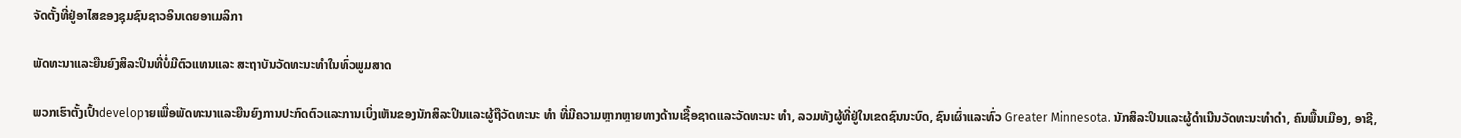ຈັດຕັ້ງທີ່ຢູ່ອາໄສຂອງຊຸມຊົນຊາວອິນເດຍອາເມລິກາ

ພັດທະນາແລະຍືນຍົງສິລະປິນທີ່ບໍ່ມີຕົວແທນແລະ ສະຖາບັນວັດທະນະທໍາໃນທົ່ວພູມສາດ

ພວກເຮົາຕັ້ງເປົ້າdevelopາຍເພື່ອພັດທະນາແລະຍືນຍົງການປະກົດຕົວແລະການເບິ່ງເຫັນຂອງນັກສິລະປິນແລະຜູ້ຖືວັດທະນະ ທຳ ທີ່ມີຄວາມຫຼາກຫຼາຍທາງດ້ານເຊື້ອຊາດແລະວັດທະນະ ທຳ, ລວມທັງຜູ້ທີ່ຢູ່ໃນເຂດຊົນນະບົດ, ຊົນເຜົ່າແລະທົ່ວ Greater Minnesota. ນັກສິລະປິນແລະຜູ້ດໍາເນີນວັດທະນະທໍາດໍາ, ຄົນພື້ນເມືອງ, ອາຊີ,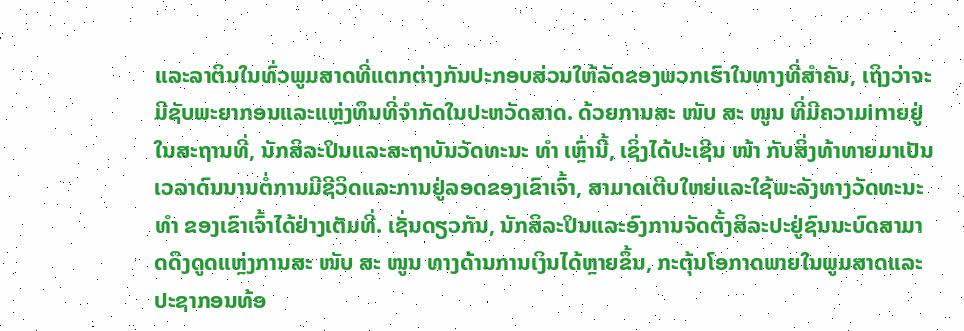ແລະລາຕິນໃນທົ່ວພູມສາດທີ່ແຕກຕ່າງກັນປະກອບສ່ວນໃຫ້ລັດຂອງພວກເຮົາໃນທາງທີ່ສໍາຄັນ, ເຖິງວ່າຈະມີຊັບພະຍາກອນແລະແຫຼ່ງທຶນທີ່ຈໍາກັດໃນປະຫວັດສາດ. ດ້ວຍການສະ ໜັບ ສະ ໜູນ ທີ່ມີຄວາມinາຍຢູ່ໃນສະຖານທີ່, ນັກສິລະປິນແລະສະຖາບັນວັດທະນະ ທຳ ເຫຼົ່ານີ້, ເຊິ່ງໄດ້ປະເຊີນ ໜ້າ ກັບສິ່ງທ້າທາຍມາເປັນເວລາດົນນານຕໍ່ການມີຊີວິດແລະການຢູ່ລອດຂອງເຂົາເຈົ້າ, ສາມາດເຕີບໃຫຍ່ແລະໃຊ້ພະລັງທາງວັດທະນະ ທຳ ຂອງເຂົາເຈົ້າໄດ້ຢ່າງເຕັມທີ່. ເຊັ່ນດຽວກັນ, ນັກສິລະປິນແລະອົງການຈັດຕັ້ງສິລະປະຢູ່ຊົນນະບົດສາມາດດຶງດູດແຫຼ່ງການສະ ໜັບ ສະ ໜູນ ທາງດ້ານການເງິນໄດ້ຫຼາຍຂຶ້ນ, ກະຕຸ້ນໂອກາດພາຍໃນພູມສາດແລະປະຊາກອນທ້ອ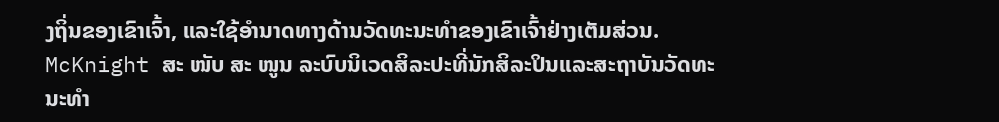ງຖິ່ນຂອງເຂົາເຈົ້າ, ແລະໃຊ້ອໍານາດທາງດ້ານວັດທະນະທໍາຂອງເຂົາເຈົ້າຢ່າງເຕັມສ່ວນ. McKnight ສະ ໜັບ ສະ ໜູນ ລະບົບນິເວດສິລະປະທີ່ນັກສິລະປິນແລະສະຖາບັນວັດທະນະທໍາ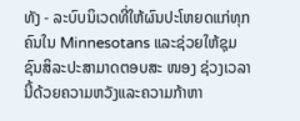ທັງ - ລະບົບນິເວດທີ່ໃຫ້ຜົນປະໂຫຍດແກ່ທຸກຄົນໃນ Minnesotans ແລະຊ່ວຍໃຫ້ຊຸມຊົນສິລະປະສາມາດຕອບສະ ໜອງ ຊ່ວງເວລານີ້ດ້ວຍຄວາມຫວັງແລະຄວາມກ້າຫາ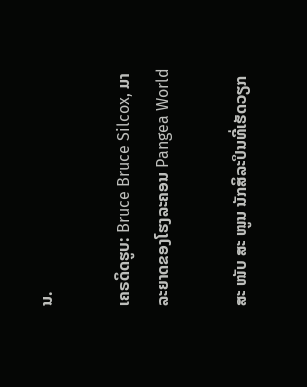ນ.

ເຄຣດິດຮູບ: Bruce Bruce Silcox, ມາລະຍາດຂອງໂຮງລະຄອນ Pangea World

ສະ ໜັບ ສະ ໜູນ ນັກສິລະປິນທີ່ເຮັດວຽກ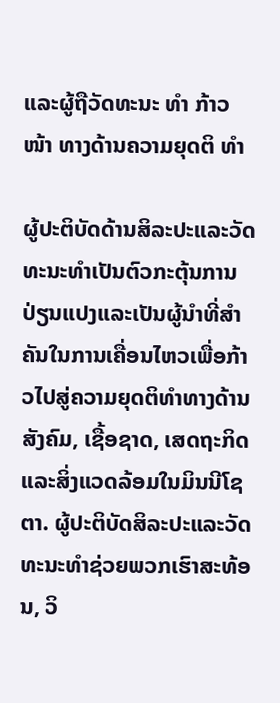ແລະຜູ້ຖືວັດທະນະ ທຳ ກ້າວ ໜ້າ ທາງດ້ານຄວາມຍຸດຕິ ທຳ

ຜູ້ປະຕິບັດດ້ານສິລະປະແລະວັດທະນະທໍາເປັນຕົວກະຕຸ້ນການປ່ຽນແປງແລະເປັນຜູ້ນໍາທີ່ສໍາຄັນໃນການເຄື່ອນໄຫວເພື່ອກ້າວໄປສູ່ຄວາມຍຸດຕິທໍາທາງດ້ານສັງຄົມ, ເຊື້ອຊາດ, ເສດຖະກິດແລະສິ່ງແວດລ້ອມໃນມິນນີໂຊຕາ. ຜູ້ປະຕິບັດສິລະປະແລະວັດທະນະທໍາຊ່ວຍພວກເຮົາສະທ້ອນ, ວິ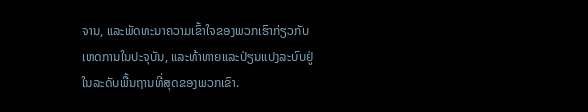ຈານ, ແລະພັດທະນາຄວາມເຂົ້າໃຈຂອງພວກເຮົາກ່ຽວກັບເຫດການໃນປະຈຸບັນ, ແລະທ້າທາຍແລະປ່ຽນແປງລະບົບຢູ່ໃນລະດັບພື້ນຖານທີ່ສຸດຂອງພວກເຂົາ.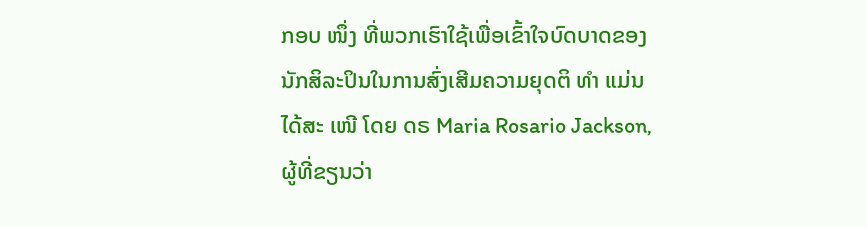ກອບ ໜຶ່ງ ທີ່ພວກເຮົາໃຊ້ເພື່ອເຂົ້າໃຈບົດບາດຂອງນັກສິລະປິນໃນການສົ່ງເສີມຄວາມຍຸດຕິ ທຳ ແມ່ນໄດ້ສະ ເໜີ ໂດຍ ດຣ Maria Rosario Jackson, ຜູ້ທີ່ຂຽນວ່າ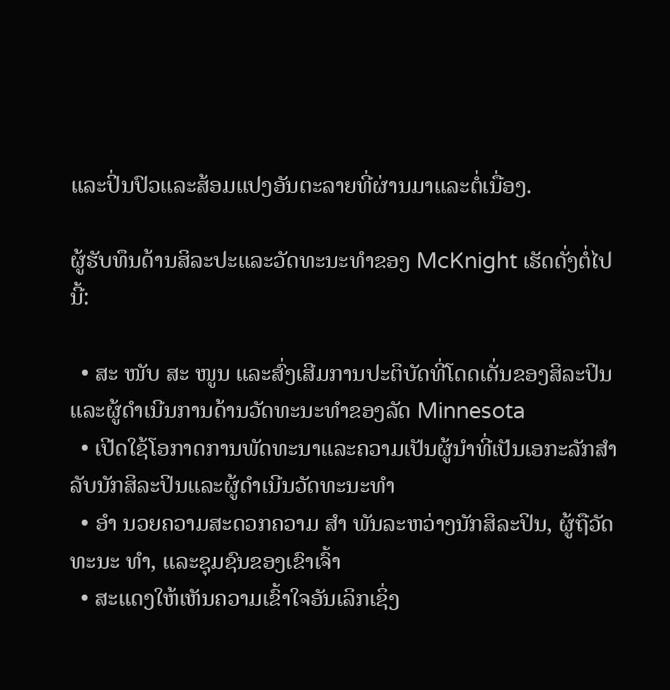ແລະປິ່ນປົວແລະສ້ອມແປງອັນຕະລາຍທີ່ຜ່ານມາແລະຕໍ່ເນື່ອງ.

ຜູ້ຮັບທຶນດ້ານສິລະປະແລະວັດທະນະທໍາຂອງ McKnight ເຮັດດັ່ງຕໍ່ໄປນີ້:

  • ສະ ໜັບ ສະ ໜູນ ແລະສົ່ງເສີມການປະຕິບັດທີ່ໂດດເດັ່ນຂອງສິລະປິນແລະຜູ້ດໍາເນີນການດ້ານວັດທະນະທໍາຂອງລັດ Minnesota
  • ເປີດໃຊ້ໂອກາດການພັດທະນາແລະຄວາມເປັນຜູ້ນໍາທີ່ເປັນເອກະລັກສໍາລັບນັກສິລະປິນແລະຜູ້ດໍາເນີນວັດທະນະທໍາ
  • ອຳ ນວຍຄວາມສະດວກຄວາມ ສຳ ພັນລະຫວ່າງນັກສິລະປິນ, ຜູ້ຖືວັດທະນະ ທຳ, ແລະຊຸມຊົນຂອງເຂົາເຈົ້າ
  • ສະແດງໃຫ້ເຫັນຄວາມເຂົ້າໃຈອັນເລິກເຊິ່ງ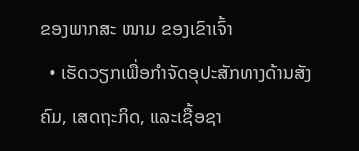ຂອງພາກສະ ໜາມ ຂອງເຂົາເຈົ້າ
  • ເຮັດວຽກເພື່ອກໍາຈັດອຸປະສັກທາງດ້ານສັງຄົມ, ເສດຖະກິດ, ແລະເຊື້ອຊາ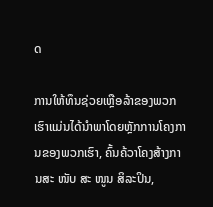ດ

ການໃຫ້ທຶນຊ່ວຍເຫຼືອລ້າຂອງພວກເຮົາແມ່ນໄດ້ນໍາພາໂດຍຫຼັກການໂຄງການຂອງພວກເຮົາ, ຄົ້ນຄ້ວາໂຄງສ້າງການສະ ໜັບ ສະ ໜູນ ສິລະປິນ,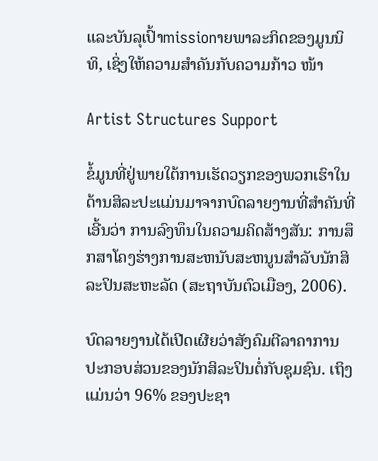ແລະບັນລຸເປົ້າmissionາຍພາລະກິດຂອງມູນນິທິ, ເຊິ່ງໃຫ້ຄວາມສໍາຄັນກັບຄວາມກ້າວ ໜ້າ

Artist Structures Support

ຂໍ້ມູນທີ່ຢູ່ພາຍໃຕ້ການເຮັດວຽກຂອງພວກເຮົາໃນດ້ານສິລະປະແມ່ນມາຈາກບົດລາຍງານທີ່ສໍາຄັນທີ່ເອີ້ນວ່າ ການລົງທຶນໃນຄວາມຄິດສ້າງສັນ: ການສຶກສາໂຄງຮ່າງການສະຫນັບສະຫນູນສໍາລັບນັກສິລະປິນສະຫະລັດ (ສະຖາບັນຕົວເມືອງ, 2006).

ບົດລາຍງານໄດ້ເປີດເຜີຍວ່າສັງຄົມຕີລາຄາການປະກອບສ່ວນຂອງນັກສິລະປິນຕໍ່ກັບຊຸມຊົນ. ເຖິງແມ່ນວ່າ 96% ຂອງປະຊາ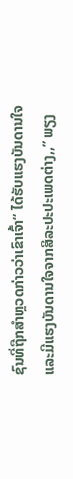ຊົນທີ່ຖືກສໍາຫຼວດກ່າວວ່າເຂົາເຈົ້າ“ ໄດ້ຮັບແຮງບັນດານໃຈແລະມີແຮງບັນດານໃຈຈາກສິລະປະປະເພດຕ່າງ,,” ພຽງ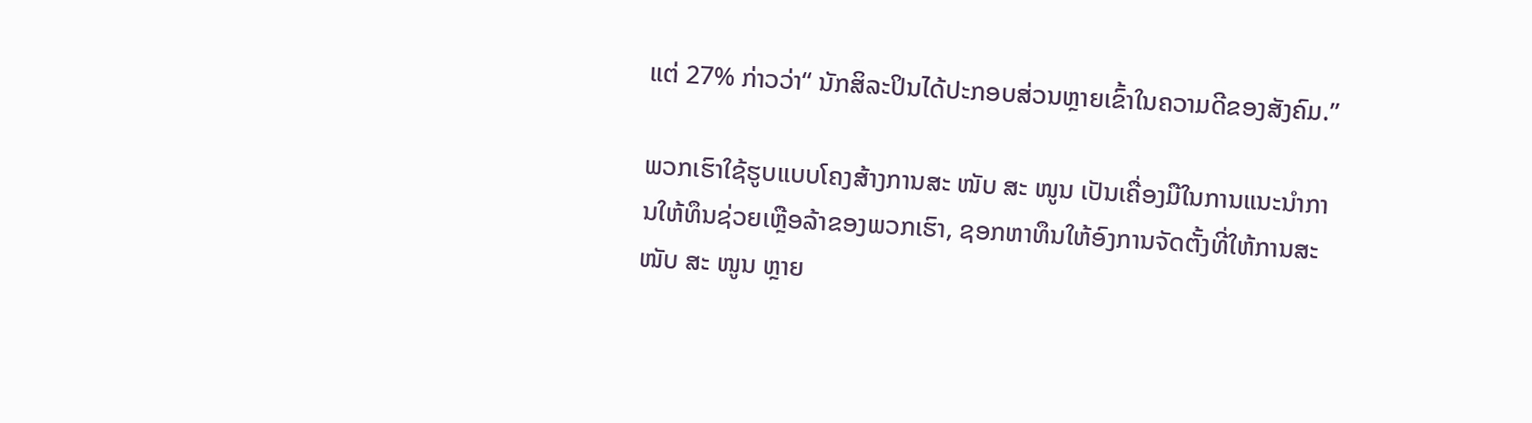ແຕ່ 27% ກ່າວວ່າ“ ນັກສິລະປິນໄດ້ປະກອບສ່ວນຫຼາຍເຂົ້າໃນຄວາມດີຂອງສັງຄົມ.”

ພວກເຮົາໃຊ້ຮູບແບບໂຄງສ້າງການສະ ໜັບ ສະ ໜູນ ເປັນເຄື່ອງມືໃນການແນະນໍາການໃຫ້ທຶນຊ່ວຍເຫຼືອລ້າຂອງພວກເຮົາ, ຊອກຫາທຶນໃຫ້ອົງການຈັດຕັ້ງທີ່ໃຫ້ການສະ ໜັບ ສະ ໜູນ ຫຼາຍ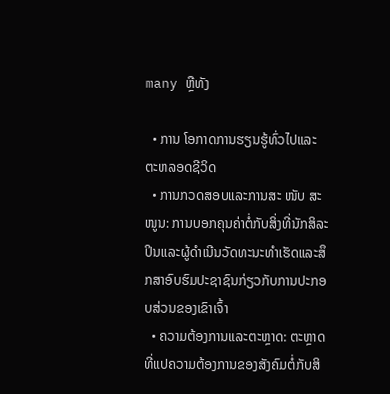many ຫຼືທັງ

  • ການ ໂອກາດການຮຽນຮູ້ທົ່ວໄປແລະຕະຫລອດຊີວິດ
  • ການກວດສອບແລະການສະ ໜັບ ສະ ໜູນ: ການບອກຄຸນຄ່າຕໍ່ກັບສິ່ງທີ່ນັກສິລະປິນແລະຜູ້ດໍາເນີນວັດທະນະທໍາເຮັດແລະສຶກສາອົບຮົມປະຊາຊົນກ່ຽວກັບການປະກອບສ່ວນຂອງເຂົາເຈົ້າ
  • ຄວາມຕ້ອງການແລະຕະຫຼາດ: ຕະຫຼາດທີ່ແປຄວາມຕ້ອງການຂອງສັງຄົມຕໍ່ກັບສິ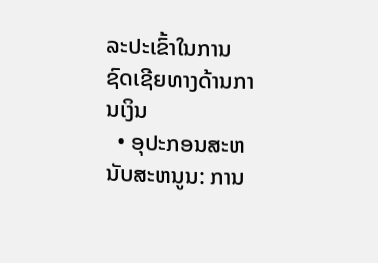ລະປະເຂົ້າໃນການຊົດເຊີຍທາງດ້ານການເງິນ
  • ອຸປະກອນສະຫນັບສະຫນູນ: ການ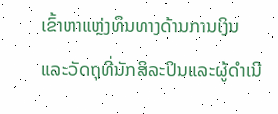ເຂົ້າຫາແຫຼ່ງທຶນທາງດ້ານການເງິນແລະວັດຖຸທີ່ນັກສິລະປິນແລະຜູ້ດໍາເນີ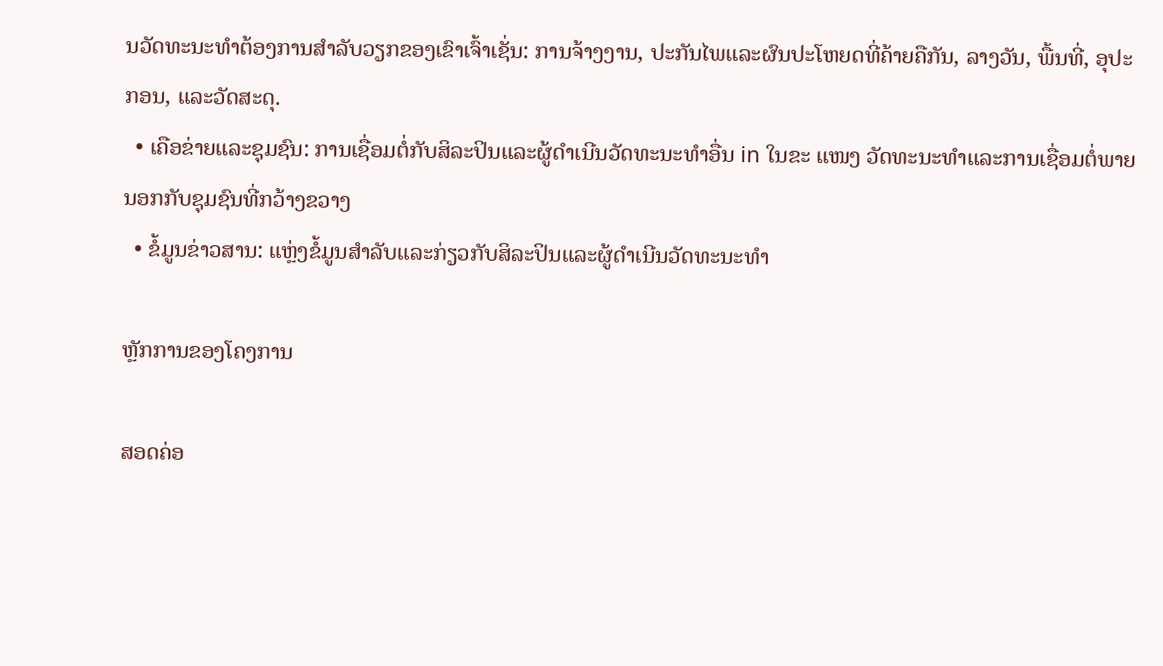ນວັດທະນະທໍາຕ້ອງການສໍາລັບວຽກຂອງເຂົາເຈົ້າເຊັ່ນ: ການຈ້າງງານ, ປະກັນໄພແລະຜົນປະໂຫຍດທີ່ຄ້າຍຄືກັນ, ລາງວັນ, ພື້ນທີ່, ອຸປະກອນ, ແລະວັດສະດຸ.
  • ເຄືອຂ່າຍແລະຊຸມຊົນ: ການເຊື່ອມຕໍ່ກັບສິລະປິນແລະຜູ້ດໍາເນີນວັດທະນະທໍາອື່ນ in ໃນຂະ ແໜງ ວັດທະນະທໍາແລະການເຊື່ອມຕໍ່ພາຍນອກກັບຊຸມຊົນທີ່ກວ້າງຂວາງ
  • ຂໍ້ມູນຂ່າວສານ: ແຫຼ່ງຂໍ້ມູນສໍາລັບແລະກ່ຽວກັບສິລະປິນແລະຜູ້ດໍາເນີນວັດທະນະທໍາ

ຫຼັກການຂອງໂຄງການ

ສອດຄ່ອ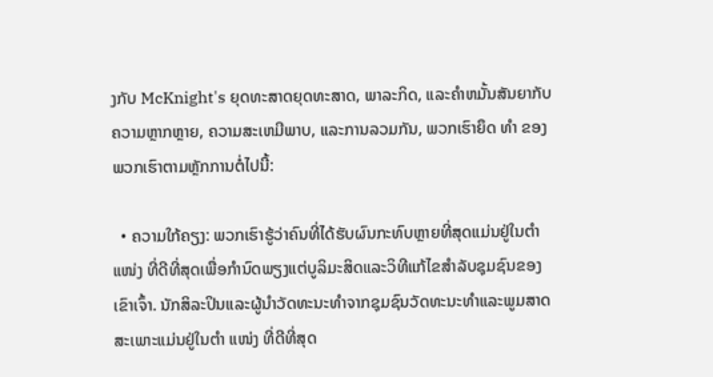ງກັບ McKnight's ຍຸດທະສາດຍຸດທະສາດ, ພາລະກິດ, ແລະຄໍາຫມັ້ນສັນຍາກັບ ຄວາມຫຼາກຫຼາຍ, ຄວາມສະເຫມີພາບ, ແລະການລວມກັນ, ພວກເຮົາຍຶດ ທຳ ຂອງພວກເຮົາຕາມຫຼັກການຕໍ່ໄປນີ້:

  • ຄວາມໃກ້ຄຽງ: ພວກເຮົາຮູ້ວ່າຄົນທີ່ໄດ້ຮັບຜົນກະທົບຫຼາຍທີ່ສຸດແມ່ນຢູ່ໃນຕໍາ ແໜ່ງ ທີ່ດີທີ່ສຸດເພື່ອກໍານົດພຽງແຕ່ບູລິມະສິດແລະວິທີແກ້ໄຂສໍາລັບຊຸມຊົນຂອງເຂົາເຈົ້າ. ນັກສິລະປິນແລະຜູ້ນໍາວັດທະນະທໍາຈາກຊຸມຊົນວັດທະນະທໍາແລະພູມສາດສະເພາະແມ່ນຢູ່ໃນຕໍາ ແໜ່ງ ທີ່ດີທີ່ສຸດ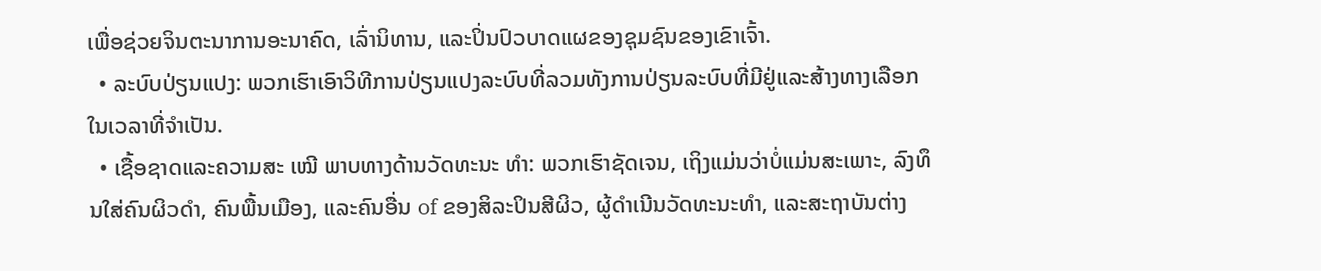ເພື່ອຊ່ວຍຈິນຕະນາການອະນາຄົດ, ເລົ່ານິທານ, ແລະປິ່ນປົວບາດແຜຂອງຊຸມຊົນຂອງເຂົາເຈົ້າ.
  • ລະບົບປ່ຽນແປງ: ພວກເຮົາເອົາວິທີການປ່ຽນແປງລະບົບທີ່ລວມທັງການປ່ຽນລະບົບທີ່ມີຢູ່ແລະສ້າງທາງເລືອກໃນເວລາທີ່ຈໍາເປັນ.
  • ເຊື້ອຊາດແລະຄວາມສະ ເໝີ ພາບທາງດ້ານວັດທະນະ ທຳ: ພວກເຮົາຊັດເຈນ, ເຖິງແມ່ນວ່າບໍ່ແມ່ນສະເພາະ, ລົງທຶນໃສ່ຄົນຜິວດໍາ, ຄົນພື້ນເມືອງ, ແລະຄົນອື່ນ of ຂອງສິລະປິນສີຜິວ, ຜູ້ດໍາເນີນວັດທະນະທໍາ, ແລະສະຖາບັນຕ່າງ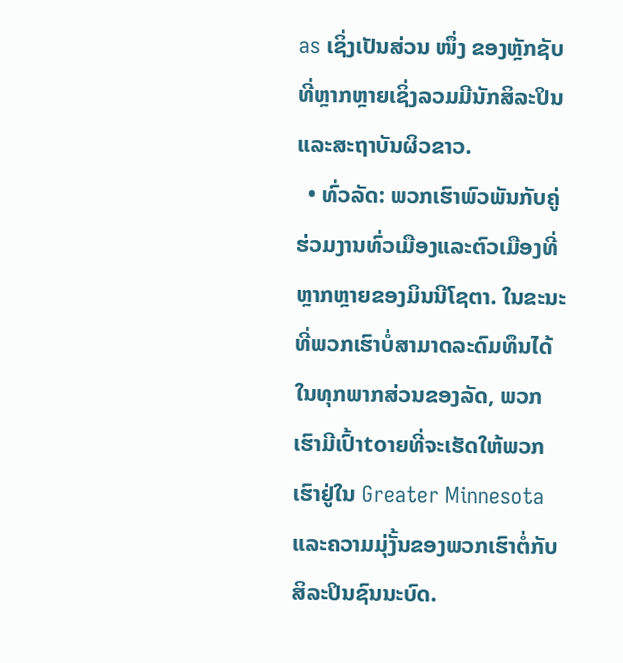as ເຊິ່ງເປັນສ່ວນ ໜຶ່ງ ຂອງຫຼັກຊັບທີ່ຫຼາກຫຼາຍເຊິ່ງລວມມີນັກສິລະປິນແລະສະຖາບັນຜິວຂາວ.
  • ທົ່ວລັດ: ພວກເຮົາພົວພັນກັບຄູ່ຮ່ວມງານທົ່ວເມືອງແລະຕົວເມືອງທີ່ຫຼາກຫຼາຍຂອງມິນນີໂຊຕາ. ໃນຂະນະທີ່ພວກເຮົາບໍ່ສາມາດລະດົມທຶນໄດ້ໃນທຸກພາກສ່ວນຂອງລັດ, ພວກເຮົາມີເປົ້າtoາຍທີ່ຈະເຮັດໃຫ້ພວກເຮົາຢູ່ໃນ Greater Minnesota ແລະຄວາມມຸ່ງັ້ນຂອງພວກເຮົາຕໍ່ກັບສິລະປິນຊົນນະບົດ.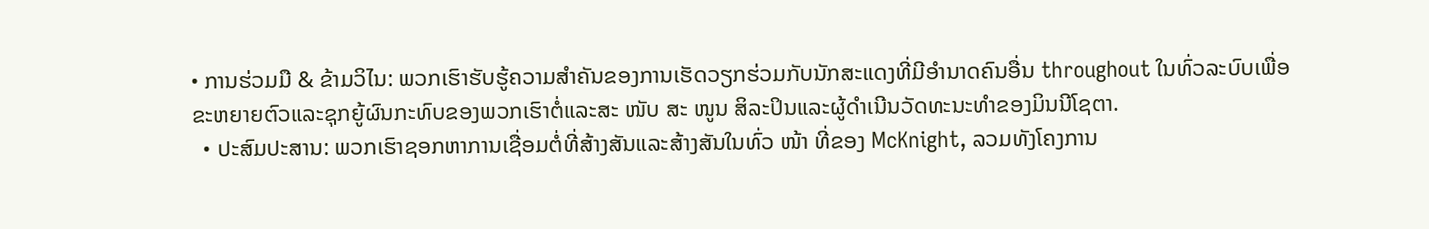• ການຮ່ວມມື & ຂ້າມວິໄນ: ພວກເຮົາຮັບຮູ້ຄວາມສໍາຄັນຂອງການເຮັດວຽກຮ່ວມກັບນັກສະແດງທີ່ມີອໍານາດຄົນອື່ນ throughout ໃນທົ່ວລະບົບເພື່ອຂະຫຍາຍຕົວແລະຊຸກຍູ້ຜົນກະທົບຂອງພວກເຮົາຕໍ່ແລະສະ ໜັບ ສະ ໜູນ ສິລະປິນແລະຜູ້ດໍາເນີນວັດທະນະທໍາຂອງມິນນີໂຊຕາ.
  • ປະສົມປະສານ: ພວກເຮົາຊອກຫາການເຊື່ອມຕໍ່ທີ່ສ້າງສັນແລະສ້າງສັນໃນທົ່ວ ໜ້າ ທີ່ຂອງ McKnight, ລວມທັງໂຄງການ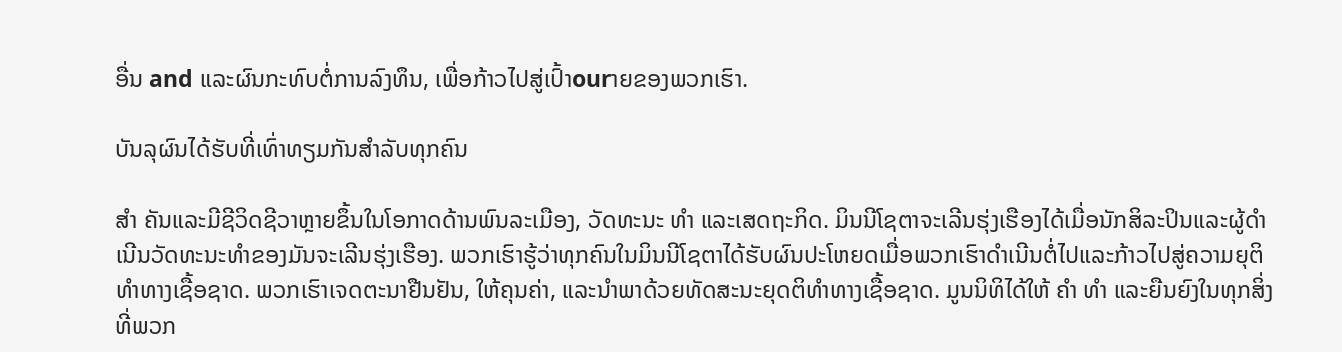ອື່ນ and ແລະຜົນກະທົບຕໍ່ການລົງທຶນ, ເພື່ອກ້າວໄປສູ່ເປົ້າourາຍຂອງພວກເຮົາ.

ບັນລຸຜົນໄດ້ຮັບທີ່ເທົ່າທຽມກັນສໍາລັບທຸກຄົນ

ສຳ ຄັນແລະມີຊີວິດຊີວາຫຼາຍຂຶ້ນໃນໂອກາດດ້ານພົນລະເມືອງ, ວັດທະນະ ທຳ ແລະເສດຖະກິດ. ມິນນີໂຊຕາຈະເລີນຮຸ່ງເຮືອງໄດ້ເມື່ອນັກສິລະປິນແລະຜູ້ດໍາເນີນວັດທະນະທໍາຂອງມັນຈະເລີນຮຸ່ງເຮືອງ. ພວກເຮົາຮູ້ວ່າທຸກຄົນໃນມິນນີໂຊຕາໄດ້ຮັບຜົນປະໂຫຍດເມື່ອພວກເຮົາດໍາເນີນຕໍ່ໄປແລະກ້າວໄປສູ່ຄວາມຍຸຕິທໍາທາງເຊື້ອຊາດ. ພວກເຮົາເຈດຕະນາຢືນຢັນ, ໃຫ້ຄຸນຄ່າ, ແລະນໍາພາດ້ວຍທັດສະນະຍຸດຕິທໍາທາງເຊື້ອຊາດ. ມູນນິທິໄດ້ໃຫ້ ຄຳ ທຳ ແລະຍືນຍົງໃນທຸກສິ່ງທີ່ພວກ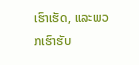ເຮົາເຮັດ, ແລະພວກເຮົາຮັບ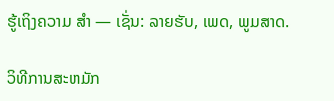ຮູ້ເຖິງຄວາມ ສຳ — ເຊັ່ນ: ລາຍຮັບ, ເພດ, ພູມສາດ.

ວິທີການສະຫມັກ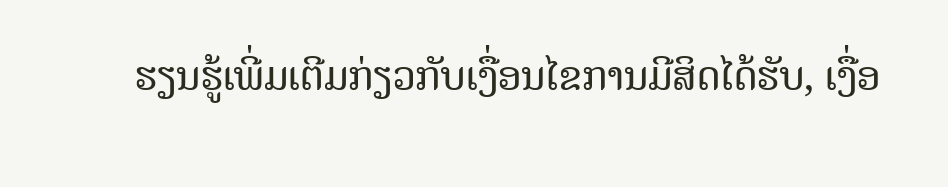ຮຽນຮູ້ເພີ່ມເຕີມກ່ຽວກັບເງື່ອນໄຂການມີສິດໄດ້ຮັບ, ເງື່ອ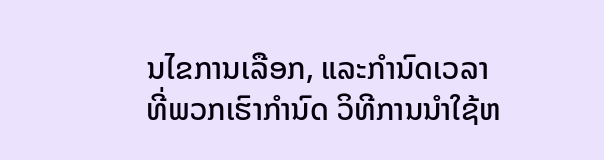ນໄຂການເລືອກ, ແລະກໍານົດເວລາທີ່ພວກເຮົາກໍານົດ ວິທີການນໍາໃຊ້ຫ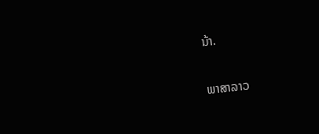ນ້າ.

ພາສາລາວ